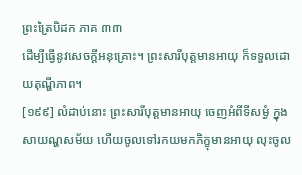ព្រះត្រៃបិដក ភាគ ៣៣
ដើម្បីធ្វើនូវសេចក្តីអនុគ្រោះ។ ព្រះសារីបុត្តមានអាយុ ក៏ទទួលដោយតុណ្ហីភាព។
[១៩៩] លំដាប់នោះ ព្រះសារីបុត្តមានអាយុ ចេញអំពីទីសម្ងំ ក្នុងសាយណ្ហសម័យ ហើយចូលទៅរកយមកភិក្ខុមានអាយុ លុះចូល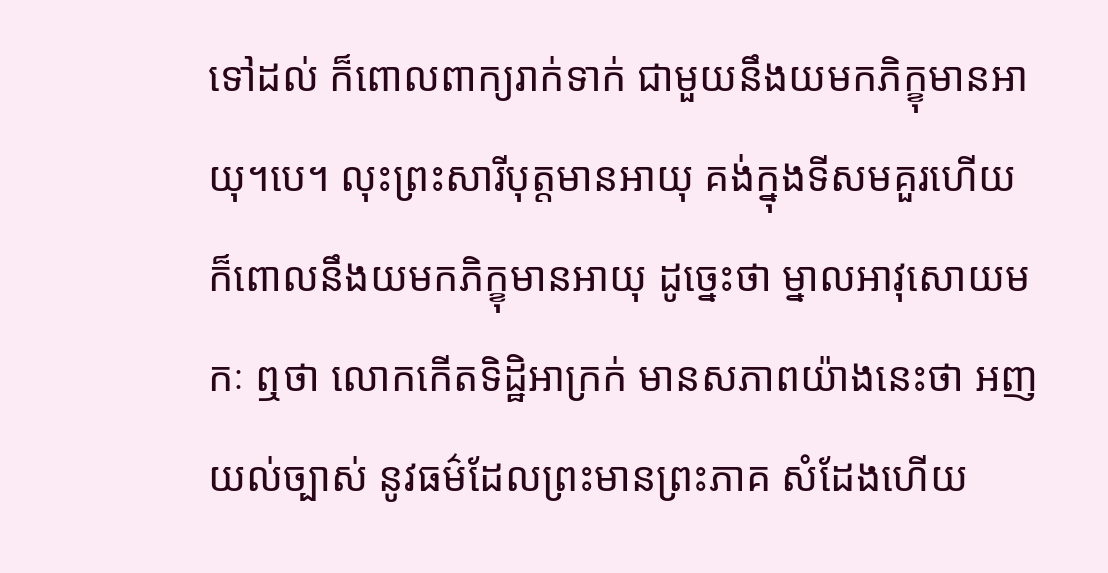ទៅដល់ ក៏ពោលពាក្យរាក់ទាក់ ជាមួយនឹងយមកភិក្ខុមានអាយុ។បេ។ លុះព្រះសារីបុត្តមានអាយុ គង់ក្នុងទីសមគួរហើយ ក៏ពោលនឹងយមកភិក្ខុមានអាយុ ដូច្នេះថា ម្នាលអាវុសោយមកៈ ឮថា លោកកើតទិដ្ឋិអាក្រក់ មានសភាពយ៉ាងនេះថា អញយល់ច្បាស់ នូវធម៌ដែលព្រះមានព្រះភាគ សំដែងហើយ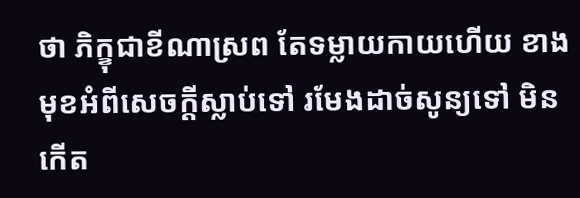ថា ភិក្ខុជាខីណាស្រព តែទម្លាយកាយហើយ ខាងមុខអំពីសេចក្តីស្លាប់ទៅ រមែងដាច់សូន្យទៅ មិនកើត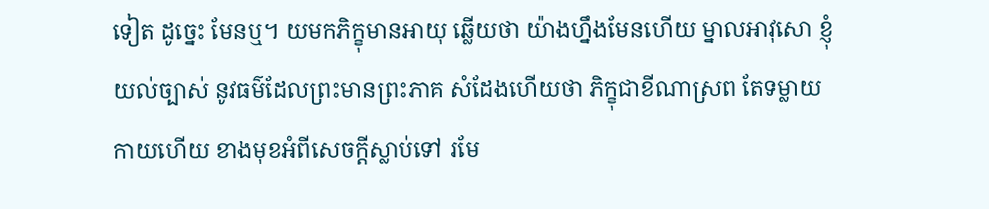ទៀត ដូច្នេះ មែនឬ។ យមកភិក្ខុមានអាយុ ឆ្លើយថា យ៉ាងហ្នឹងមែនហើយ ម្នាលអាវុសោ ខ្ញុំយល់ច្បាស់ នូវធម៌ដែលព្រះមានព្រះភាគ សំដែងហើយថា ភិក្ខុជាខីណាស្រព តែទម្លាយកាយហើយ ខាងមុខអំពីសេចក្តីស្លាប់ទៅ រមែ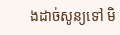ងដាច់សូន្យទៅ មិ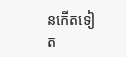នកើតទៀត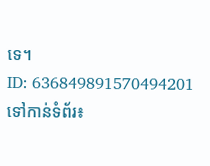ទេ។
ID: 636849891570494201
ទៅកាន់ទំព័រ៖